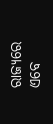ରାଜ୍ୟରେ ଏବେ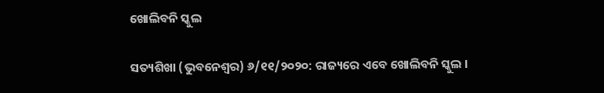ଖୋଲିବନି ସ୍କୁଲ

ସତ୍ୟଶିଖା (ଭୁବନେଶ୍ୱର) ୬/୧୧/୨୦୨୦: ରାଜ୍ୟରେ ଏବେ ଖୋଲିବନି ସ୍କୁଲ ।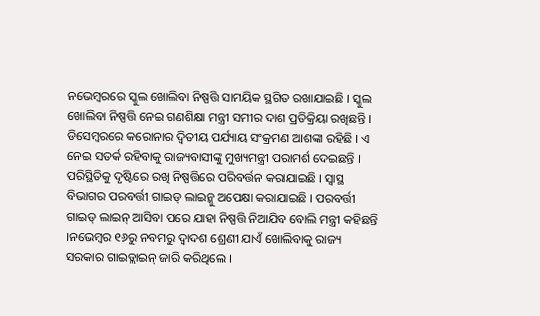ନଭେମ୍ବରରେ ସ୍କୁଲ ଖୋଲିବା ନିଷ୍ପତ୍ତି ସାମୟିକ ସ୍ଥଗିତ ରଖାଯାଇଛି । ସ୍କୁଲ ଖୋଲିବା ନିଷ୍ପତ୍ତି ନେଇ ଗଣଶିକ୍ଷା ମନ୍ତ୍ରୀ ସମୀର ଦାଶ ପ୍ରତିକ୍ରିୟା ରଖିଛନ୍ତି ।
ଡିସେମ୍ବରରେ କରୋନାର ଦ୍ବିତୀୟ ପର୍ଯ୍ୟାୟ ସଂକ୍ରମଣ ଆଶଙ୍କା ରହିଛି । ଏ ନେଇ ସତର୍କ ରହିବାକୁ ରାଜ୍ୟବାସୀଙ୍କୁ ମୁଖ୍ୟମନ୍ତ୍ରୀ ପରାମର୍ଶ ଦେଇଛନ୍ତି । ପରିସ୍ଥିତିକୁ ଦୃଷ୍ଟିରେ ରଖି ନିଷ୍ପତ୍ତିରେ ପରିବର୍ତ୍ତନ କରାଯାଇଛି । ସ୍ଵାସ୍ଥ ବିଭାଗର ପରବର୍ତ୍ତୀ ଗାଇଡ୍ ଲାଇନ୍କୁ ଅପେକ୍ଷା କରାଯାଇଛି । ପରବର୍ତ୍ତୀ ଗାଇଡ୍ ଲାଇନ୍ ଆସିବା ପରେ ଯାହା ନିଷ୍ପତ୍ତି ନିଆଯିବ ବୋଲି ମନ୍ତ୍ରୀ କହିଛନ୍ତି ।ନଭେମ୍ବର ୧୬ରୁ ନବମରୁ ଦ୍ବାଦଶ ଶ୍ରେଣୀ ଯାଏଁ ଖୋଲିବାକୁ ରାଜ୍ୟ ସରକାର ଗାଇଡ୍ଲାଇନ୍ ଜାରି କରିଥିଲେ ।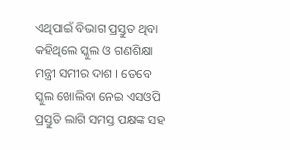ଏଥିପାଇଁ ବିଭାଗ ପ୍ରସ୍ତୁତ ଥିବା କହିଥିଲେ ସ୍କୁଲ ଓ ଗଣଶିକ୍ଷା ମନ୍ତ୍ରୀ ସମୀର ଦାଶ । ତେବେ ସ୍କୁଲ ଖୋଲିବା ନେଇ ଏସଓପି ପ୍ରସ୍ତୁତି ଲାଗି ସମସ୍ତ ପକ୍ଷଙ୍କ ସହ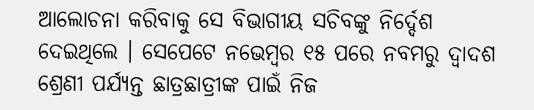ଆଲୋଚନା କରିବାକୁ ସେ ବିଭାଗୀୟ ସଚିବଙ୍କୁ ନିର୍ଦ୍ଦେଶ ଦେଇଥିଲେ । ସେପେଟେ ନଭେମ୍ବର ୧୫ ପରେ ନବମରୁ ଦ୍ବାଦଶ ଶ୍ରେଣୀ ପର୍ଯ୍ୟନ୍ତ ଛାତ୍ରଛାତ୍ରୀଙ୍କ ପାଇଁ ନିଜ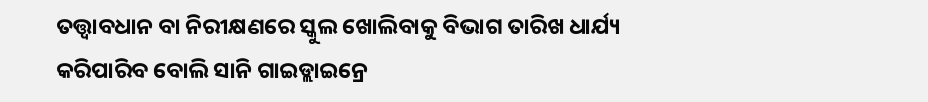ତତ୍ତ୍ବାବଧାନ ବା ନିରୀକ୍ଷଣରେ ସ୍କୁଲ ଖୋଲିବାକୁ ବିଭାଗ ତାରିଖ ଧାର୍ଯ୍ୟ କରିପାରିବ ବୋଲି ସାନି ଗାଇଡ୍ଲାଇନ୍ରେ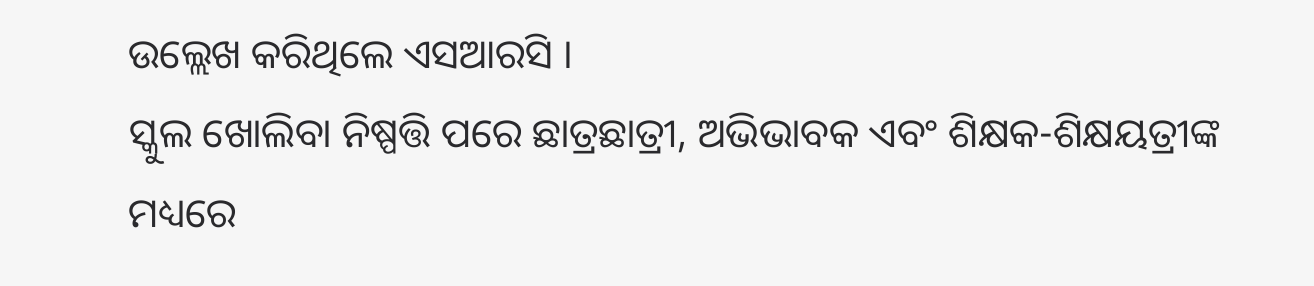ଉଲ୍ଲେଖ କରିଥିଲେ ଏସଆରସି ।
ସ୍କୁଲ ଖୋଲିବା ନିଷ୍ପତ୍ତି ପରେ ଛାତ୍ରଛାତ୍ରୀ, ଅଭିଭାବକ ଏବଂ ଶିକ୍ଷକ-ଶିକ୍ଷୟତ୍ରୀଙ୍କ ମଧ୍ୟରେ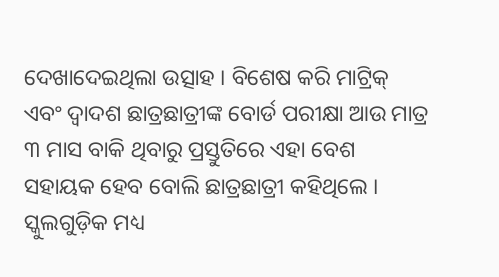ଦେଖାଦେଇଥିଲା ଉତ୍ସାହ । ବିଶେଷ କରି ମାଟ୍ରିକ୍ ଏବଂ ଦ୍ବାଦଶ ଛାତ୍ରଛାତ୍ରୀଙ୍କ ବୋର୍ଡ ପରୀକ୍ଷା ଆଉ ମାତ୍ର ୩ ମାସ ବାକି ଥିବାରୁ ପ୍ରସ୍ତୁତିରେ ଏହା ବେଶ ସହାୟକ ହେବ ବୋଲି ଛାତ୍ରଛାତ୍ରୀ କହିଥିଲେ । ସ୍କୁଲଗୁଡ଼ିକ ମଧ୍ୟ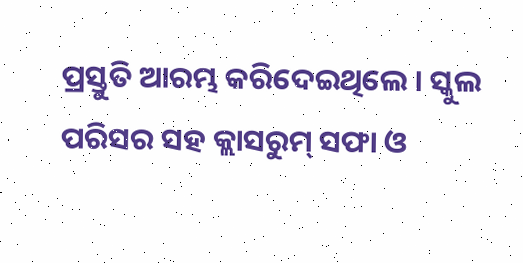ପ୍ରସ୍ତୁତି ଆରମ୍ଭ କରିଦେଇଥିଲେ । ସ୍କୁଲ ପରିସର ସହ କ୍ଲାସରୁମ୍ ସଫା ଓ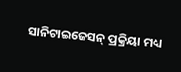ସାନିଟାଇଜେସନ୍ ପ୍ରକ୍ରିୟା ମଧ୍ୟ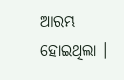ଆରମ୍ଭ ହୋଇଥିଲା ।